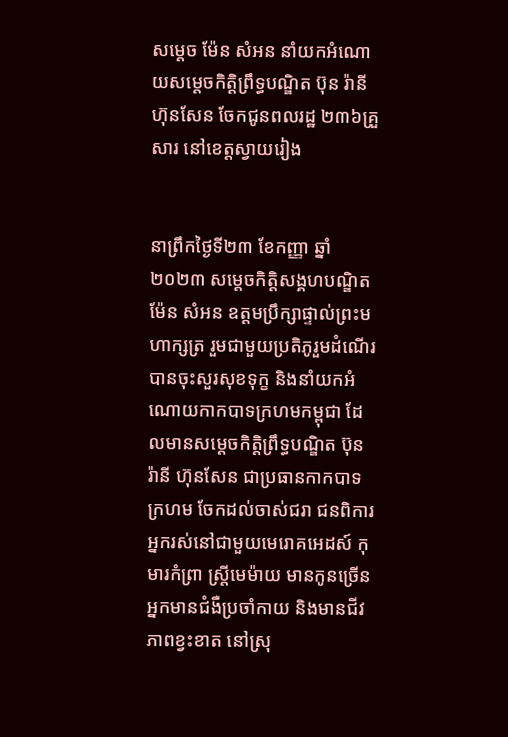សម្តេច ម៉ែន សំអន នាំយកអំណោយសម្តេចកិត្តិព្រឹទ្ធបណ្ឌិត ប៊ុន រ៉ានី ហ៊ុនសែន ចែកជូនពលរដ្ឋ ២៣៦គ្រួសារ នៅខេត្តស្វាយរៀង


នាព្រឹកថ្ងៃទី២៣ ខែកញ្ញា ឆ្នាំ២០២៣ សម្តេចកិត្តិសង្គហបណ្ឌិត ម៉ែន សំអន ឧត្តមប្រឹក្សាផ្ទាល់ព្រះមហាក្សត្រ រួមជាមួយប្រតិភូរួមដំណើរបានចុះសួរសុខទុក្ខ និងនាំយកអំណោយកាកបាទក្រហមកម្ពុជា ដែលមានសម្តេចកិត្តិព្រឹទ្ធបណ្ឌិត ប៊ុន រ៉ានី ហ៊ុនសែន ជាប្រធានកាកបាទក្រហម ចែកដល់ចាស់ជរា ជនពិការ អ្នករស់នៅជាមួយមេរោគអេដស៍ កុមារកំព្រា ស្ត្រីមេម៉ាយ មានកូនច្រើន អ្នកមានជំងឺប្រចាំកាយ និងមានជីវភាពខ្វះខាត នៅស្រុ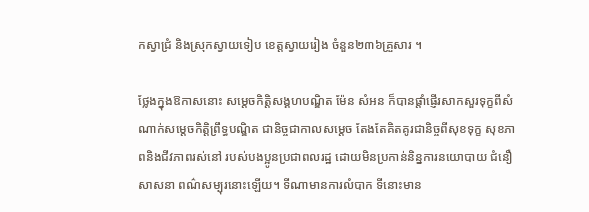កស្វាជ្រំ និងស្រុកស្វាយទៀប ខេត្តស្វាយរៀង ចំនួន២៣៦គ្រួសារ ។

ថ្លែងក្នុងឱកាសនោះ សម្តេចកិត្តិសង្គហបណ្ឌិត ម៉ែន សំអន ក៏បានផ្តាំផ្ញើរសាកសួរទុក្ខពីសំណាក់សម្តេចកិត្តិព្រឹទ្ធបណ្ឌិត ជានិច្ចជាកាលសម្តេច តែងតែគិតគូរជានិច្ចពីសុខទុក្ខ សុខភាពនិងជីវភាពរស់នៅ របស់បងប្អូនប្រជាពលរដ្ឋ ដោយមិនប្រកាន់និន្នការនយោបាយ ជំនឿ សាសនា ពណ៌សម្បុរនោះឡើយ។ ទីណាមានការលំបាក ទីនោះមាន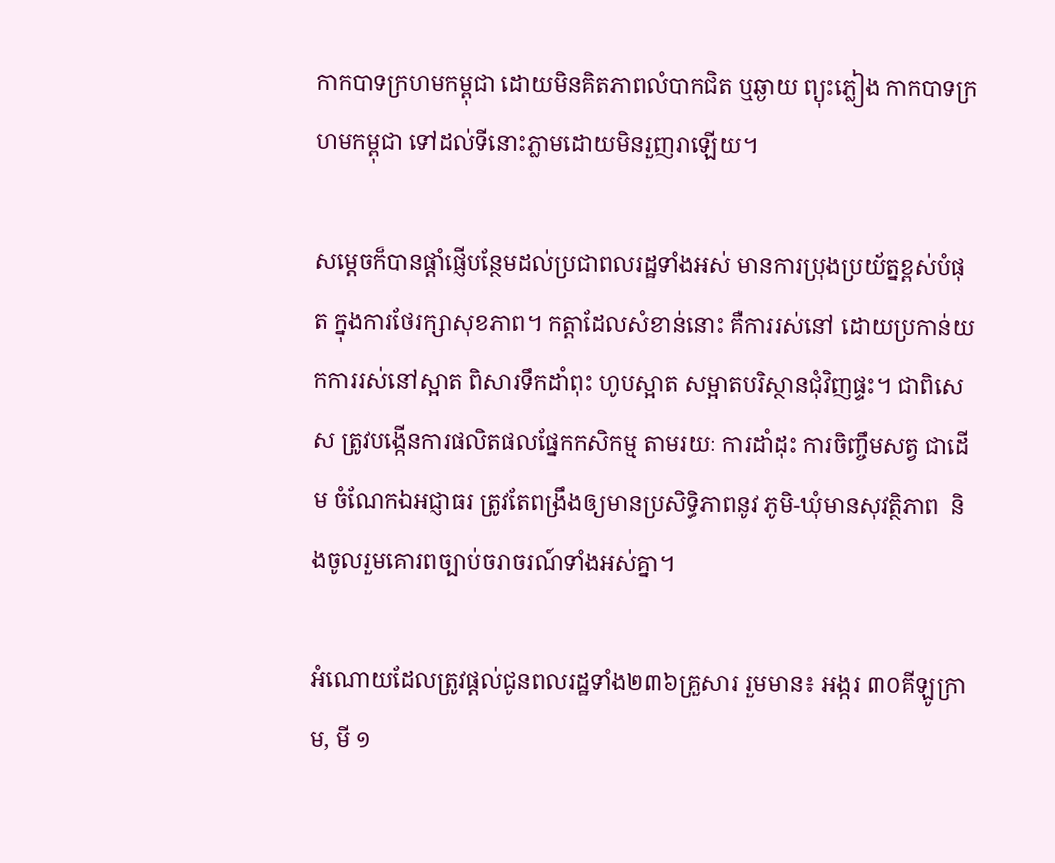កាកបាទក្រហមកម្ពុជា ដោយមិនគិតភាពលំបាកជិត ឬឆ្ងាយ ព្យុះភ្លៀង កាកបាទក្រហមកម្ពុជា ទៅដល់ទីនោះភ្លាមដោយមិនរួញរាឡើយ។

សម្តេចក៏បានផ្តាំផ្ញើបន្ថែមដល់ប្រជាពលរដ្ឋទាំងអស់ មានការប្រុងប្រយ័ត្នខ្ពស់បំផុត ក្នុងការថែរក្សាសុខភាព។ កត្តាដែលសំខាន់នោះ គឺការរស់នៅ ដោយប្រកាន់យកការរស់នៅស្អាត ពិសារទឹកដាំពុះ ហូបស្អាត សម្អាតបរិស្ថានជុំវិញផ្ទះ។ ជាពិសេស ត្រូវបង្កើនការផលិតផលផ្នែកកសិកម្ម តាមរយៈ ការដាំដុះ ការចិញ្ចឹមសត្វ ជាដើម ចំណែកឯអជ្ញាធរ ត្រូវតែពង្រឹងឲ្យមានប្រសិទ្ធិភាពនូវ ភូមិ-ឃុំមានសុវត្ថិភាព  និងចូលរួមគោរពច្បាប់ចរាចរណ៍ទាំងអស់គ្នា។

អំណោយដែលត្រូវផ្តល់ជូនពលរដ្ឋទាំង២៣៦គ្រួសារ រួមមាន៖ អង្ករ ៣០គីឡូក្រាម, មី ១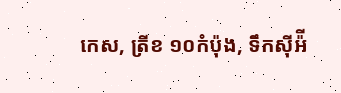កេស, ត្រីខ ១០កំប៉ុង, ទឹកស៊ីអ៉ី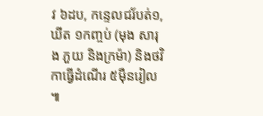វ ៦ដប, កន្ទេលជរ័បត់១, ឃីត ១កញ្ចប់ (មុង សារុង ភួយ និងក្រម៉ា) និងថវិកាធ្វើដំណើរ ៥ម៉ឺនរៀល ៕